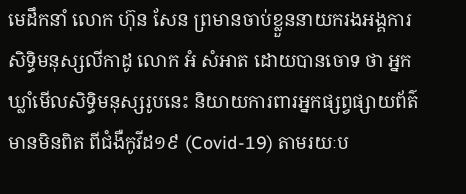មេដឹកនាំ លោក ហ៊ុន សែន ព្រមានចាប់ខ្លួននាយករងអង្គការសិទ្ធិមនុស្សលីកាដូ លោក អំ សំអាត ដោយបានចោទ ថា អ្នកឃ្លាំមើលសិទ្ធិមនុស្សរូបនេះ និយាយការពារអ្នកផ្សព្វផ្សាយព័ត៌មានមិនពិត ពីជំងឺកូវីដ១៩ (Covid-19) តាមរយៈប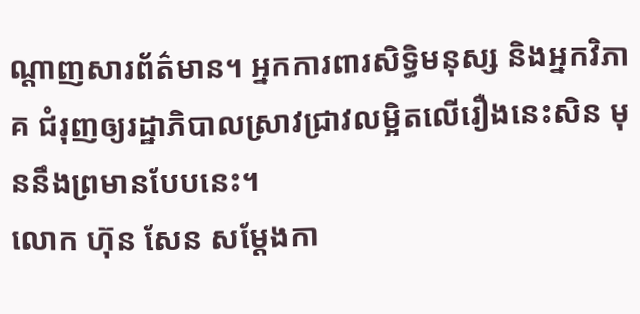ណ្ដាញសារព័ត៌មាន។ អ្នកការពារសិទ្ធិមនុស្ស និងអ្នកវិភាគ ជំរុញឲ្យរដ្ឋាភិបាលស្រាវជ្រាវលម្អិតលើរឿងនេះសិន មុននឹងព្រមានបែបនេះ។
លោក ហ៊ុន សែន សម្ដែងកា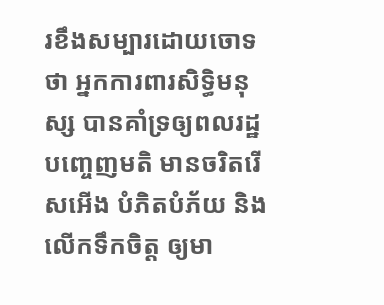រខឹងសម្បារដោយចោទថា អ្នកការពារសិទ្ធិមនុស្ស បានគាំទ្រឲ្យពលរដ្ឋបញ្ចេញមតិ មានចរិតរើសអើង បំភិតបំភ័យ និងលើកទឹកចិត្ត ឲ្យមា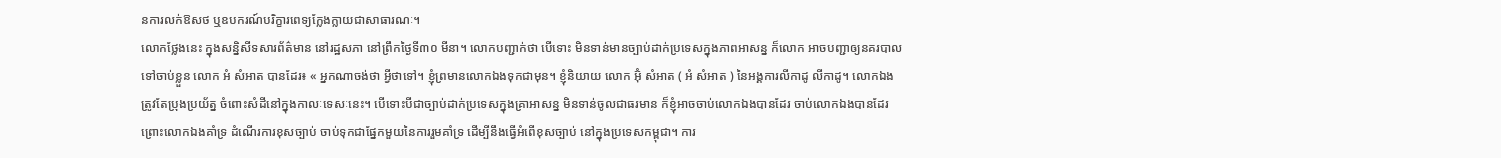នការលក់ឱសថ ឬឧបករណ៍បរិក្ខារពេទ្យក្លែងក្លាយជាសាធារណៈ។
លោកថ្លែងនេះ ក្នុងសន្និសីទសារព័ត៌មាន នៅរដ្ឋសភា នៅព្រឹកថ្ងៃទី៣០ មីនា។ លោកបញ្ជាក់ថា បើទោះ មិនទាន់មានច្បាប់ដាក់ប្រទេសក្នុងភាពអាសន្ន ក៏លោក អាចបញ្ជាឲ្យនគរបាលទៅចាប់ខ្លួន លោក អំ សំអាត បានដែរ៖ « អ្នកណាចង់ថា អ្វីថាទៅ។ ខ្ញុំព្រមានលោកឯងទុកជាមុន។ ខ្ញុំនិយាយ លោក អ៊ុំ សំអាត ( អំ សំអាត ) នៃអង្គការលីកាដូ លីកាដូ។ លោកឯងត្រូវតែប្រុងប្រយ័ត្ន ចំពោះសំដីនៅក្នុងកាលៈទេសៈនេះ។ បើទោះបីជាច្បាប់ដាក់ប្រទេសក្នុងគ្រាអាសន្ន មិនទាន់ចូលជាធរមាន ក៏ខ្ញុំអាចចាប់លោកឯងបានដែរ ចាប់លោកឯងបានដែរ ព្រោះលោកឯងគាំទ្រ ដំណើរការខុសច្បាប់ ចាប់ទុកជាផ្នែកមួយនៃការរួមគាំទ្រ ដើម្បីនឹងធ្វើអំពើខុសច្បាប់ នៅក្នុងប្រទេសកម្ពុជា។ ការ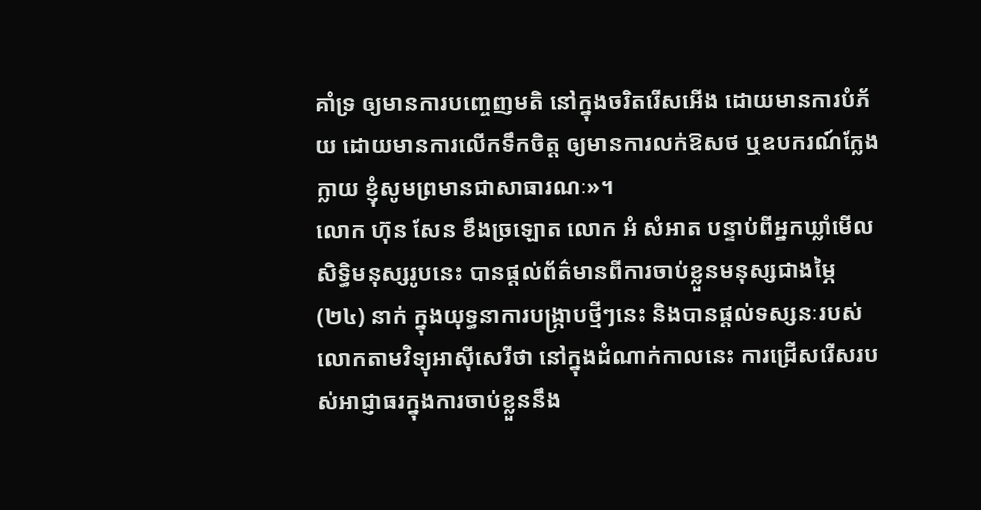គាំទ្រ ឲ្យមានការបញ្ចេញមតិ នៅក្នុងចរិតរើសអើង ដោយមានការបំភ័យ ដោយមានការលើកទឹកចិត្ត ឲ្យមានការលក់ឱសថ ឬឧបករណ៍ក្លែងក្លាយ ខ្ញុំសូមព្រមានជាសាធារណៈ»។
លោក ហ៊ុន សែន ខឹងច្រឡោត លោក អំ សំអាត បន្ទាប់ពីអ្នកឃ្លាំមើលសិទ្ធិមនុស្សរូបនេះ បានផ្ដល់ព័ត៌មានពីការចាប់ខ្លួនមនុស្សជាងម្ភៃ (២៤) នាក់ ក្នុងយុទ្ធនាការបង្ក្រាបថ្មីៗនេះ និងបានផ្ដល់ទស្សនៈរបស់លោកតាមវិទ្យុអាស៊ីសេរីថា នៅក្នុងដំណាក់កាលនេះ ការជ្រើសរើសរបស់អាជ្ញាធរក្នុងការចាប់ខ្លួននឹង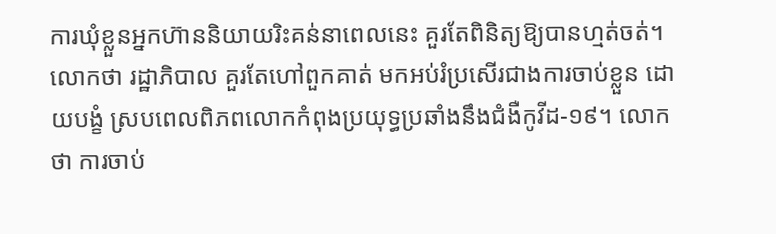ការឃុំខ្លួនអ្នកហ៊ាននិយាយរិះគន់នាពេលនេះ គួរតែពិនិត្យឱ្យបានហ្មត់ចត់។ លោកថា រដ្ឋាភិបាល គួរតែហៅពួកគាត់ មកអប់រំប្រសើរជាងការចាប់ខ្លួន ដោយបង្ខំ ស្របពេលពិភពលោកកំពុងប្រយុទ្ធប្រឆាំងនឹងជំងឺកូវីដ-១៩។ លោកថា ការចាប់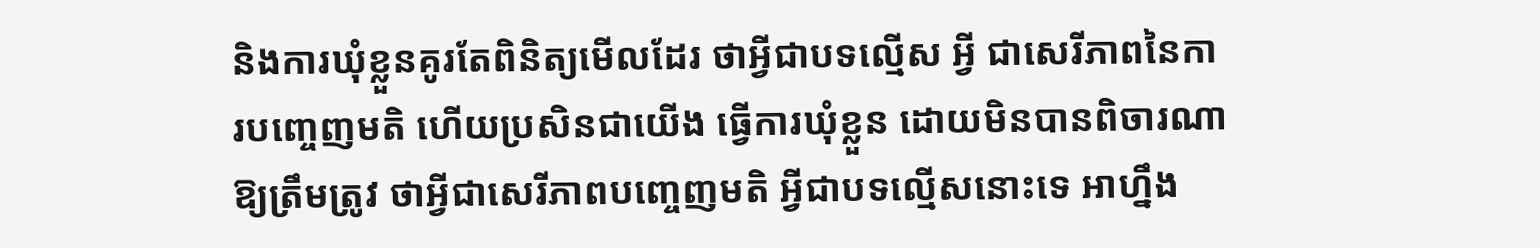និងការឃុំខ្លួនគូរតែពិនិត្យមើលដែរ ថាអ្វីជាបទល្មើស អ្វី ជាសេរីភាពនៃការបញ្ចេញមតិ ហើយប្រសិនជាយើង ធ្វើការឃុំខ្លួន ដោយមិនបានពិចារណាឱ្យត្រឹមត្រូវ ថាអ្វីជាសេរីភាពបញ្ចេញមតិ អ្វីជាបទល្មើសនោះទេ អាហ្នឹង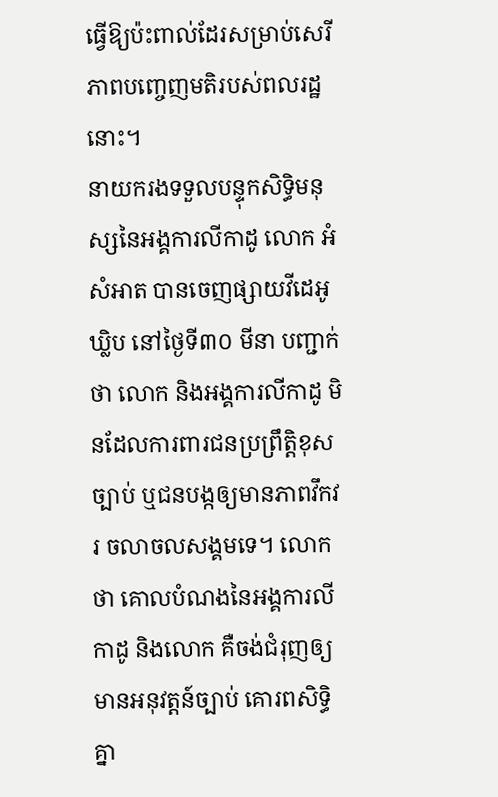ធ្វើឱ្យប៉ះពាល់ដែរសម្រាប់សេរីភាពបញ្ចេញមតិរបស់ពលរដ្ឋនោះ។
នាយករងទទួលបន្ទុកសិទ្ធិមនុស្សនៃអង្គការលីកាដូ លោក អំ សំអាត បានចេញផ្សាយវីដេអូឃ្លិប នៅថ្ងៃទី៣០ មីនា បញ្ជាក់ថា លោក និងអង្គការលីកាដូ មិនដែលការពារជនប្រព្រឹត្តិខុសច្បាប់ ឬជនបង្កឲ្យមានភាពវឹកវរ ចលាចលសង្គមទេ។ លោកថា គោលបំណងនៃអង្គការលីកាដូ និងលោក គឺចង់ជំរុញឲ្យមានអនុវត្តន៍ច្បាប់ គោរពសិទ្ធិគ្នា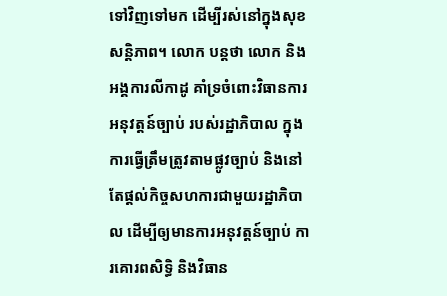ទៅវិញទៅមក ដើម្បីរស់នៅក្នុងសុខសន្តិភាព។ លោក បន្តថា លោក និងអង្គការលីកាដូ គាំទ្រចំពោះវិធានការ អនុវត្តន៍ច្បាប់ របស់រដ្ឋាភិបាល ក្នុងការធ្វើត្រឹមត្រូវតាមផ្លូវច្បាប់ និងនៅតែផ្ដល់កិច្ចសហការជាមួយរដ្ឋាភិបាល ដើម្បីឲ្យមានការអនុវត្តន៍ច្បាប់ ការគោរពសិទ្ធិ និងវិធាន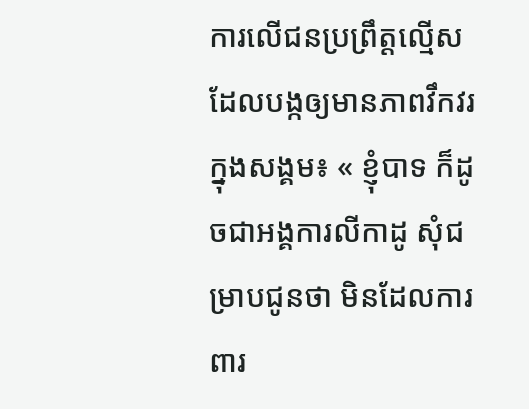ការលើជនប្រព្រឹត្តល្មើស ដែលបង្កឲ្យមានភាពវឹកវរក្នុងសង្គម៖ « ខ្ញុំបាទ ក៏ដូចជាអង្គការលីកាដូ សុំជម្រាបជូនថា មិនដែលការពារ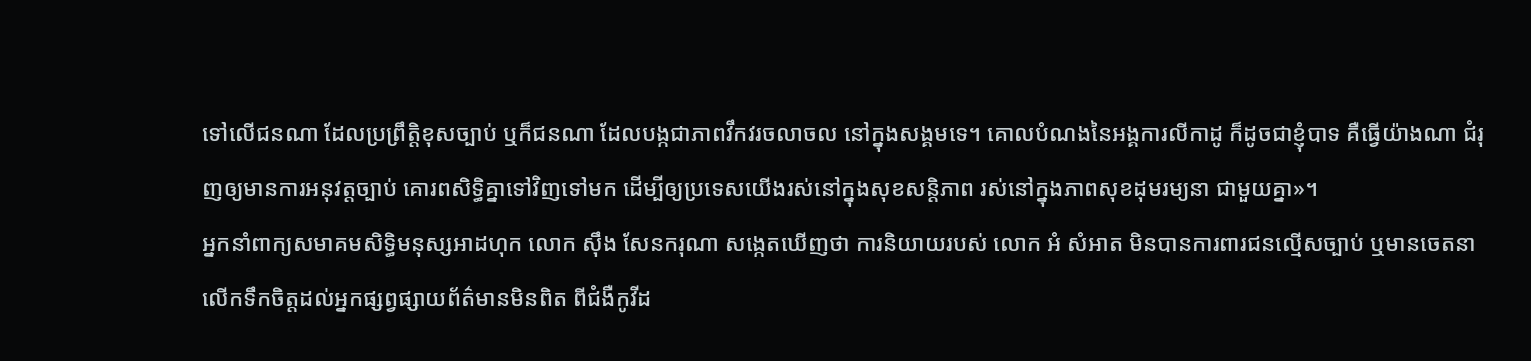ទៅលើជនណា ដែលប្រព្រឹត្តិខុសច្បាប់ ឬក៏ជនណា ដែលបង្កជាភាពវឹកវរចលាចល នៅក្នុងសង្គមទេ។ គោលបំណងនៃអង្គការលីកាដូ ក៏ដូចជាខ្ញុំបាទ គឺធ្វើយ៉ាងណា ជំរុញឲ្យមានការអនុវត្តច្បាប់ គោរពសិទ្ធិគ្នាទៅវិញទៅមក ដើម្បីឲ្យប្រទេសយើងរស់នៅក្នុងសុខសន្តិភាព រស់នៅក្នុងភាពសុខដុមរម្យនា ជាមួយគ្នា»។
អ្នកនាំពាក្យសមាគមសិទ្ធិមនុស្សអាដហុក លោក ស៊ឹង សែនករុណា សង្កេតឃើញថា ការនិយាយរបស់ លោក អំ សំអាត មិនបានការពារជនល្មើសច្បាប់ ឬមានចេតនាលើកទឹកចិត្តដល់អ្នកផ្សព្វផ្សាយព័ត៌មានមិនពិត ពីជំងឺកូវីដ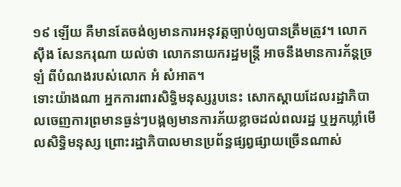១៩ ឡើយ គឺមានតែចង់ឲ្យមានការអនុវត្តច្បាប់ឲ្យបានត្រឹមត្រូវ។ លោក ស៊ឹង សែនករុណា យល់ថា លោកនាយករដ្ឋមន្ត្រី អាចនឹងមានការភ័ន្តច្រឡំ ពីបំណងរបស់លោក អំ សំអាត។
ទោះយ៉ាងណា អ្នកការពារសិទ្ធិមនុស្សរូបនេះ សោកស្ដាយដែលរដ្ឋាភិបាលចេញការព្រមានធ្ងន់ៗបង្កឲ្យមានការភ័យខ្លាចដល់ពលរដ្ឋ ឬអ្នកឃ្លាំមើលសិទ្ធិមនុស្ស ព្រោះរដ្ឋាភិបាលមានប្រព័ន្ធផ្សព្វផ្សាយច្រើនណាស់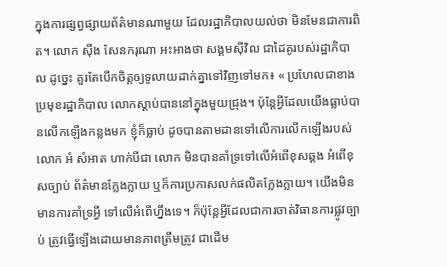ក្នុងការផ្សព្វផ្សាយព័ត៌មានណាមួយ ដែលរដ្ឋាភិបាលយល់ថា មិនមែនជាការពិត។ លោក ស៊ឹង សែនករុណា អះអាងថា សង្គមស៊ីវិល ជាដៃគូរបស់រដ្ឋាភិបាល ដូច្នេះ គួរតែបើកចិត្តឲ្យទូលាយដាក់គ្នាទៅវិញទៅមក៖ « ប្រហែលជាខាងប្រមុខរដ្ឋាភិបាល លោកស្ដាប់បាននៅក្នុងមួយជ្រុង។ ប៉ុន្តែអ្វីដែលយើងធ្លាប់បានលើកឡើងកន្លងមក ខ្ញុំក៏ធ្លាប់ ដូចបានតាមដានទៅលើការលើកឡើងរបស់លោក អំ សំអាត ហាក់បីជា លោក មិនបានគាំទ្រទៅលើអំពើខុសឆ្គង អំពើខុសច្បាប់ ព័ត៌មានក្លែងក្លាយ ឬក៏ការប្រកាសលក់ផលិតក្លែងក្លាយ។ យើងមិនមានការគាំទ្រអ្វី ទៅលើអំពើហ្នឹងទេ។ ក៏ប៉ុន្តែអ្វីដែលជាការចាត់វិធានការផ្លូវច្បាប់ ត្រូវធ្វើឡើងដោយមានភាពត្រឹមត្រូវ ជាដើម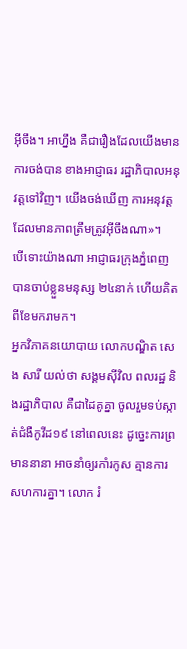អ៊ីចឹង។ អាហ្នឹង គឺជារឿងដែលយើងមានការចង់បាន ខាងអាជ្ញាធរ រដ្ឋាភិបាលអនុវត្តទៅវិញ។ យើងចង់ឃើញ ការអនុវត្ត ដែលមានភាពត្រឹមត្រូវអ៊ីចឹងណា»។
បើទោះយ៉ាងណា អាជ្ញាធរក្រុងភ្នំពេញ បានចាប់ខ្លួនមនុស្ស ២៤នាក់ ហើយគិតពីខែមករាមក។
អ្នកវិភាគនយោបាយ លោកបណ្ឌិត សេង សារី យល់ថា សង្គមស៊ីវិល ពលរដ្ឋ និងរដ្ឋាភិបាល គឺជាដៃគូគ្នា ចូលរួមទប់ស្កាត់ជំងឺកូវីដ១៩ នៅពេលនេះ ដូច្នេះការព្រមាននានា អាចនាំឲ្យរកាំរកូស គ្មានការសហការគ្នា។ លោក រំ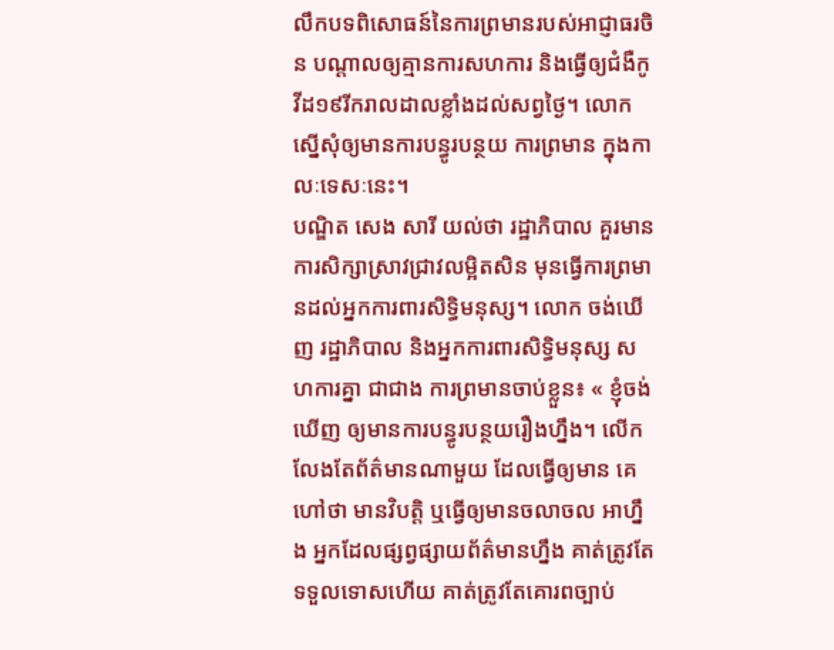លឹកបទពិសោធន៍នៃការព្រមានរបស់អាជ្ញាធរចិន បណ្ដាលឲ្យគ្មានការសហការ និងធ្វើឲ្យជំងឺកូវីដ១៩រីករាលដាលខ្លាំងដល់សព្វថ្ងៃ។ លោកស្នើសុំឲ្យមានការបន្ធូរបន្ថយ ការព្រមាន ក្នុងកាលៈទេសៈនេះ។
បណ្ឌិត សេង សារី យល់ថា រដ្ឋាភិបាល គួរមានការសិក្សាស្រាវជ្រាវលម្អិតសិន មុនធ្វើការព្រមានដល់អ្នកការពារសិទ្ធិមនុស្ស។ លោក ចង់ឃើញ រដ្ឋាភិបាល និងអ្នកការពារសិទ្ធិមនុស្ស សហការគ្នា ជាជាង ការព្រមានចាប់ខ្លួន៖ « ខ្ញុំចង់ឃើញ ឲ្យមានការបន្ធូរបន្ថយរឿងហ្នឹង។ លើកលែងតែព័ត៌មានណាមួយ ដែលធ្វើឲ្យមាន គេហៅថា មានវិបត្តិ ឬធ្វើឲ្យមានចលាចល អាហ្នឹង អ្នកដែលផ្សព្វផ្សាយព័ត៌មានហ្នឹង គាត់ត្រូវតែទទួលទោសហើយ គាត់ត្រូវតែគោរពច្បាប់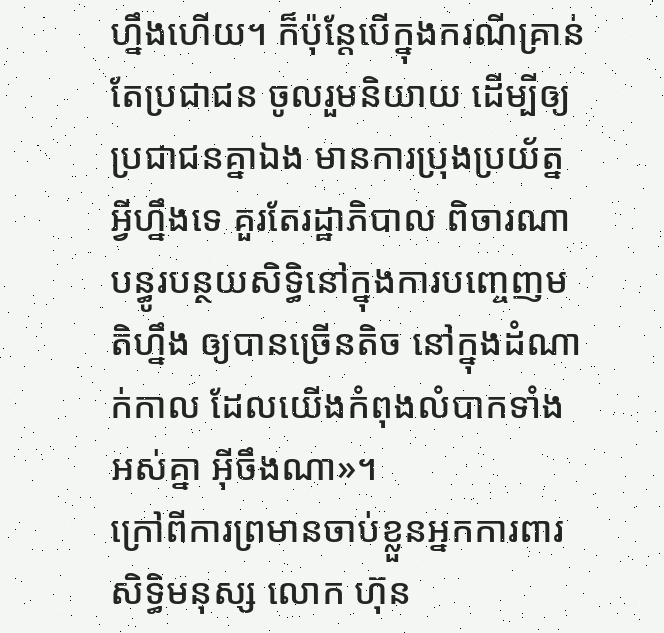ហ្នឹងហើយ។ ក៏ប៉ុន្តែបើក្នុងករណីគ្រាន់តែប្រជាជន ចូលរួមនិយាយ ដើម្បីឲ្យប្រជាជនគ្នាឯង មានការប្រុងប្រយ័ត្ន អ្វីហ្នឹងទេ គួរតែរដ្ឋាភិបាល ពិចារណាបន្ធូរបន្ថយសិទ្ធិនៅក្នុងការបញ្ចេញមតិហ្នឹង ឲ្យបានច្រើនតិច នៅក្នុងដំណាក់កាល ដែលយើងកំពុងលំបាកទាំងអស់គ្នា អ៊ីចឹងណា»។
ក្រៅពីការព្រមានចាប់ខ្លួនអ្នកការពារសិទ្ធិមនុស្ស លោក ហ៊ុន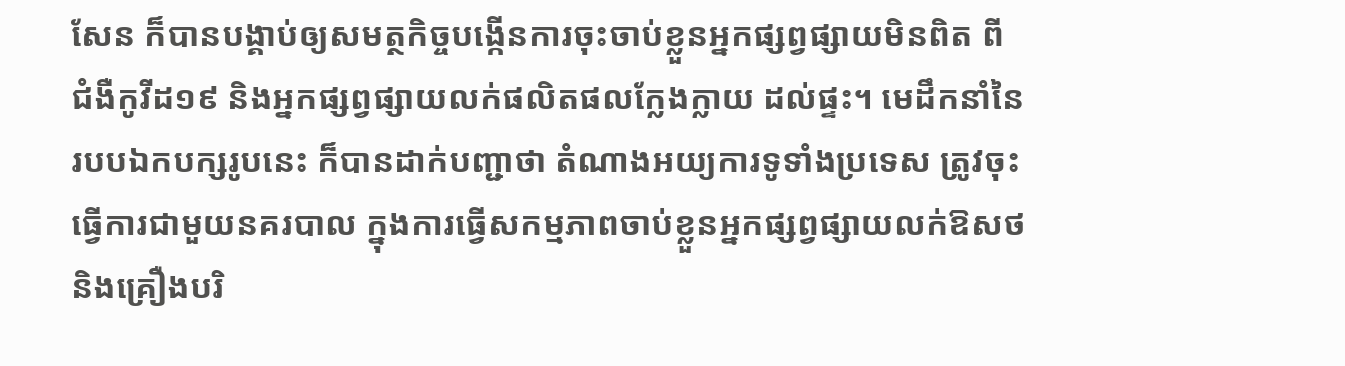សែន ក៏បានបង្គាប់ឲ្យសមត្ថកិច្ចបង្កើនការចុះចាប់ខ្លួនអ្នកផ្សព្វផ្សាយមិនពិត ពីជំងឺកូវីដ១៩ និងអ្នកផ្សព្វផ្សាយលក់ផលិតផលក្លែងក្លាយ ដល់ផ្ទះ។ មេដឹកនាំនៃរបបឯកបក្សរូបនេះ ក៏បានដាក់បញ្ជាថា តំណាងអយ្យការទូទាំងប្រទេស ត្រូវចុះធ្វើការជាមួយនគរបាល ក្នុងការធ្វើសកម្មភាពចាប់ខ្លួនអ្នកផ្សព្វផ្សាយលក់ឱសថ និងគ្រឿងបរិ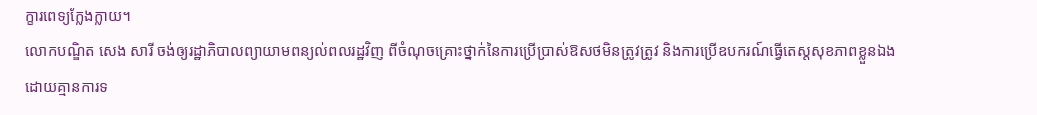ក្ខារពេទ្យក្លែងក្លាយ។
លោកបណ្ឌិត សេង សារី ចង់ឲ្យរដ្ឋាភិបាលព្យាយាមពន្យល់ពលរដ្ឋវិញ ពីចំណុចគ្រោះថ្នាក់នៃការប្រើប្រាស់ឱសថមិនត្រូវត្រូវ និងការប្រើឧបករណ៍ធ្វើតេស្តសុខភាពខ្លួនឯង ដោយគ្មានការទ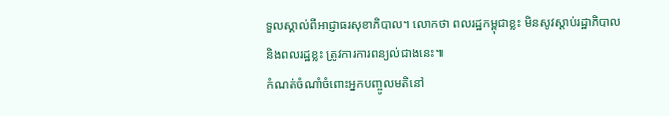ទួលស្គាល់ពីអាជ្ញាធរសុខាភិបាល។ លោកថា ពលរដ្ឋកម្ពុជាខ្លះ មិនសូវស្ដាប់រដ្ឋាភិបាល និងពលរដ្ឋខ្លះ ត្រូវការការពន្យល់ជាងនេះ៕
កំណត់ចំណាំចំពោះអ្នកបញ្ចូលមតិនៅ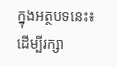ក្នុងអត្ថបទនេះ៖ ដើម្បីរក្សា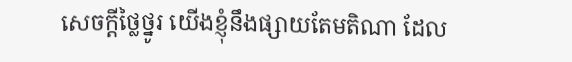សេចក្ដីថ្លៃថ្នូរ យើងខ្ញុំនឹងផ្សាយតែមតិណា ដែល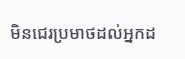មិនជេរប្រមាថដល់អ្នកដ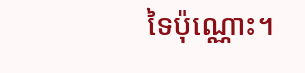ទៃប៉ុណ្ណោះ។